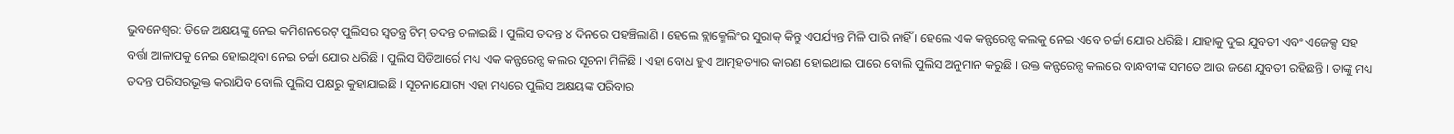ଭୁବନେଶ୍ୱର: ଡିଜେ ଅକ୍ଷୟଙ୍କୁ ନେଇ କମିଶନରେଟ୍ ପୁଲିସର ସ୍ୱତନ୍ତ୍ର ଟିମ୍ ତଦନ୍ତ ଚଳାଇଛି । ପୁଲିସ ତଦନ୍ତ ୪ ଦିନରେ ପହଞ୍ଚିଲାଣି । ହେଲେ ବ୍ଲାକ୍ମେଲିଂର ସୁରାକ୍ କିନ୍ତୁ ଏପର୍ଯ୍ୟନ୍ତ ମିଳି ପାରି ନାହିଁ । ହେଲେ ଏକ କନ୍ଫରେନ୍ସ କଲକୁ ନେଇ ଏବେ ଚର୍ଚ୍ଚା ଯୋର ଧରିଛି । ଯାହାକୁ ଦୁଇ ଯୁବତୀ ଏବଂ ଏଜେକ୍ସ ସହ ବର୍ତ୍ତା ଆଳାପକୁ ନେଇ ହୋଇଥିବା ନେଇ ଚର୍ଚ୍ଚା ଯୋର ଧରିଛି । ପୁଲିସ ସିଡିଆର୍ରେ ମଧ୍ୟ ଏକ କନ୍ଫରେନ୍ସ କଲର ସୂଚନା ମିଳିଛି । ଏହା ବୋଧ ହୁଏ ଆତ୍ମହତ୍ୟାର କାରଣ ହୋଇଥାଇ ପାରେ ବୋଲି ପୁଲିସ ଅନୁମାନ କରୁଛି । ଉକ୍ତ କନ୍ଫରେନ୍ସ କଲରେ ବାନ୍ଧବୀଙ୍କ ସମତେ ଆଉ ଜଣେ ଯୁବତୀ ରହିଛନ୍ତି । ତାଙ୍କୁ ମଧ୍ୟ ତଦନ୍ତ ପରିସରଭୂକ୍ତ କରାଯିବ ବୋଲି ପୁଲିସ ପକ୍ଷରୁ କୁହାଯାଇଛି । ସୂଚନାଯୋଗ୍ୟ ଏହା ମଧ୍ୟରେ ପୁଲିସ ଅକ୍ଷୟଙ୍କ ପରିବାର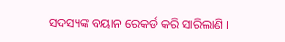ସଦସ୍ୟଙ୍କ ବୟାନ ରେକର୍ଡ କରି ସାରିଲାଣି ।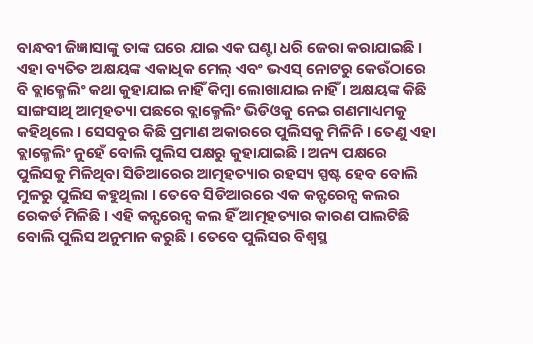ବାନ୍ଧବୀ ଜିଜ୍ଞାସାଙ୍କୁ ତାଙ୍କ ଘରେ ଯାଇ ଏକ ଘଣ୍ଟା ଧରି ଜେରା କରାଯାଇଛି ।
ଏହା ବ୍ୟତିତ ଅକ୍ଷୟଙ୍କ ଏକାଧିକ ମେଲ୍ ଏବଂ ଭଏସ୍ ନୋଟରୁ କେଉଁଠାରେ ବି ବ୍ଲାକ୍ମେଲିଂ କଥା କୁହାଯାଇ ନାହିଁ କିମ୍ବା ଲୋଖାଯାଇ ନାହିଁ । ଅକ୍ଷୟଙ୍କ କିଛି ସାଙ୍ଗସାଥି ଆତ୍ମହତ୍ୟା ପଛରେ ବ୍ଲାକ୍ମେଲିଂ ଭିଡିଓକୁ ନେଇ ଗଣମାଧ୍ୟମକୁ କହିଥିଲେ । ସେସବୁର କିଛି ପ୍ରମାଣ ଅକାରରେ ପୁଲିସକୁ ମିଳିନି । ତେଣୁ ଏହା ବ୍ଲାକ୍ମେଲିଂ ନୁହେଁ ବୋଲି ପୁଲିସ ପକ୍ଷରୁ କୁହାଯାଇଛି । ଅନ୍ୟ ପକ୍ଷରେ ପୁଲିସକୁ ମିଳିଥିବା ସିଡିଆରେର ଆତ୍ମହତ୍ୟାର ରହସ୍ୟ ସ୍ପଷ୍ଟ ହେବ ବୋଲି ମୁଳରୁ ପୁଲିସ କହୁଥିଲା । ତେବେ ସିଡିଆରରେ ଏକ କନ୍ଫରେନ୍ସ କଲର ରେକର୍ଡ ମିଳିଛି । ଏହି କନ୍ଫରେନ୍ସ କଲ ହିଁ ଆତ୍ମହତ୍ୟାର କାରଣ ପାଲଟିଛି ବୋଲି ପୁଲିସ ଅନୁମାନ କରୁଛି । ତେବେ ପୁଲିସର ବିଶ୍ୱସ୍ଥ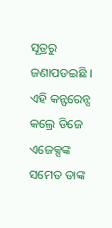ସୂତ୍ରରୁ ଜଣାପଡଇଛି ।
ଏହି କନ୍ଫରେନ୍ସ କଲ୍ରେ ଡିଜେ ଏଜେକ୍ସଙ୍କ ସମେତ ତାଙ୍କ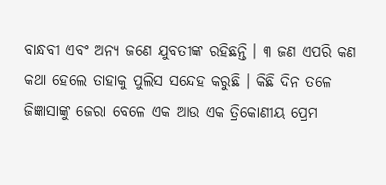ବାନ୍ଧବୀ ଏବଂ ଅନ୍ୟ ଜଣେ ଯୁବତୀଙ୍କ ରହିଛନ୍ତି । ୩ ଜଣ ଏପରି କଣ କଥା ହେଲେ ତାହାକୁ ପୁଲିସ ସନ୍ଦେହ କରୁଛି । କିଛି ଦିନ ତଳେ ଜିଜ୍ଞାସାଙ୍କୁ ଜେରା ବେଳେ ଏକ ଆଉ ଏକ ତ୍ରିକୋଣୀୟ ପ୍ରେମ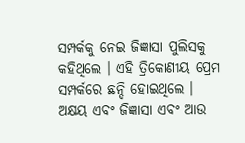ସମ୍ପର୍କକୁ ନେଇ ଜିଜ୍ଞାସା ପୁଲିସକୁ କହିଥିଲେ । ଏହି ତ୍ରିକୋଣୀୟ ପ୍ରେମ ସମ୍ପର୍କରେ ଛନ୍ଦି ହୋଇଥିଲେ । ଅକ୍ଷୟ ଏବଂ ଜିଜ୍ଞାସା ଏବଂ ଆଉ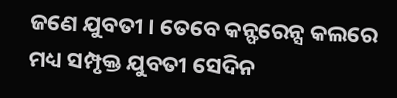ଜଣେ ଯୁବତୀ । ତେବେ କନ୍ଫରେନ୍ସ କଲରେ ମଧ୍ୟ ସମ୍ପୃକ୍ତ ଯୁବତୀ ସେଦିନ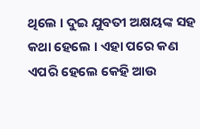ଥିଲେ । ଦୁଇ ଯୁବତୀ ଅକ୍ଷୟଙ୍କ ସହ କଥା ହେଲେ । ଏହା ପରେ କଣ ଏପରି ହେଲେ କେହି ଆଉ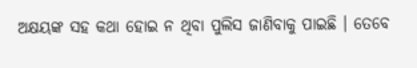ଅକ୍ଷୟଙ୍କ ସହ କଥା ହୋଇ ନ ଥିବା ପୁଲିସ ଜାଣିବାକୁ ପାଇଛି । ତେବେ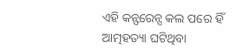ଏହି କନ୍ଫରେନ୍ସ କଲ ପରେ ହିଁ ଆତ୍ମହତ୍ୟା ଘଟିଥିବା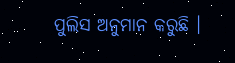ପୁଲିସ ଅନୁମାନ କରୁଛି ।